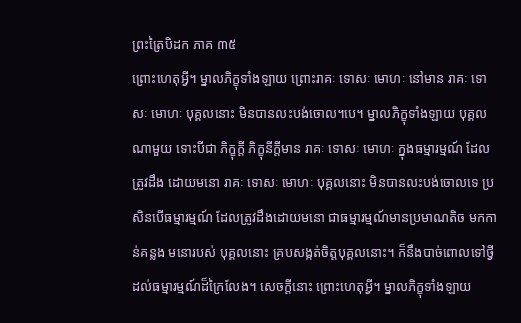ព្រះត្រៃបិដក ភាគ ៣៥
ព្រោះហេតុអ្វី។ ម្នាលភិក្ខុទាំងឡាយ ព្រោះរាគៈ ទោសៈ មោហៈ នៅមាន រាគៈ ទោសៈ មោហៈ បុគ្គលនោះ មិនបានលះបង់ចោល។បេ។ ម្នាលភិក្ខុទាំងឡាយ បុគ្គលណាមួយ ទោះបីជា ភិក្ខុក្តី ភិក្ខុនីក្តីមាន រាគៈ ទោសៈ មោហៈ ក្នុងធម្មារម្មណ៍ ដែលត្រូវដឹង ដោយមនោ រាគៈ ទោសៈ មោហៈ បុគ្គលនោះ មិនបានលះបង់ចោលទេ ប្រសិនបើធម្មារម្មណ៍ ដែលត្រូវដឹងដោយមនោ ជាធម្មារម្មណ៍មានប្រមាណតិច មកកាន់គន្លង មនោរបស់ បុគ្គលនោះ គ្របសង្កត់ចិត្តបុគ្គលនោះ។ ក៏នឹងបាច់ពោលទៅថ្វី ដល់ធម្មារម្មណ៍ដ៏ក្រៃលែង។ សេចក្តីនោះ ព្រោះហេតុអ្វី។ ម្នាលភិក្ខុទាំងឡាយ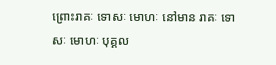ព្រោះរាគៈ ទោសៈ មោហៈ នៅមាន រាគៈ ទោសៈ មោហៈ បុគ្គល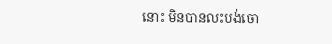នោះ មិនបានលះបង់ចោ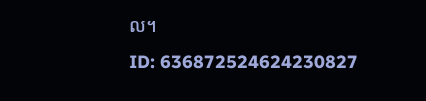ល។
ID: 636872524624230827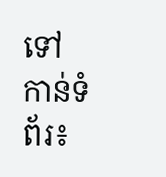ទៅកាន់ទំព័រ៖